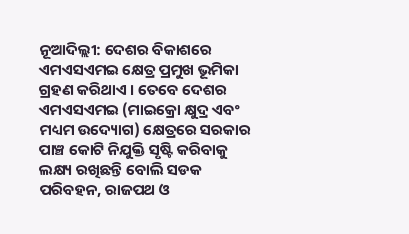ନୂଆଦିଲ୍ଲୀ: ଦେଶର ବିକାଶରେ ଏମଏସଏମଇ କ୍ଷେତ୍ର ପ୍ରମୁଖ ଭୂମିକା ଗ୍ରହଣ କରିଥାଏ । ତେବେ ଦେଶର ଏମଏସଏମଇ (ମାଇକ୍ରୋ କ୍ଷୁଦ୍ର ଏବଂ ମଧ୍ୟମ ଉଦ୍ୟୋଗ) କ୍ଷେତ୍ରରେ ସରକାର ପାଞ୍ଚ କୋଟି ନିଯୁକ୍ତି ସୃଷ୍ଟି କରିବାକୁ ଲକ୍ଷ୍ୟ ରଖିଛନ୍ତି ବୋଲି ସଡକ ପରିବହନ, ରାଜପଥ ଓ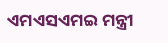ଏମଏସଏମଇ ମନ୍ତ୍ରୀ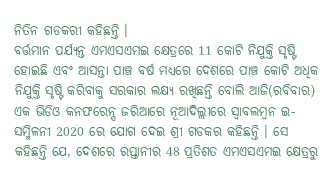ନିତିନ ଗଡକରୀ କହିଛନ୍ତି ।
ବର୍ତ୍ତମାନ ପର୍ଯ୍ୟନ୍ତ ଏମଏସଏମଇ କ୍ଷେତ୍ରରେ 11 କୋଟି ନିଯୁକ୍ତି ସୃଷ୍ଟି ହୋଇଛି ଏବଂ ଆସନ୍ତା ପାଞ୍ଚ ବର୍ଷ ମଧ୍ୟରେ ଦେଶରେ ପାଞ୍ଚ କୋଟି ଅଧିକ ନିଯୁକ୍ତି ସୃଷ୍ଟି କରିବାକୁ ସରକାର ଲକ୍ଷ୍ୟ ରଖିଛନ୍ତି ବୋଲି ଆଜି(ରବିବାର) ଏକ ଭିଡିଓ କନଫରେନ୍ସ ଜରିଆରେ ନୂଆଦିଲ୍ଲୀରେ ସ୍ବାବଲମ୍ବନ ଇ-ସମ୍ମିଳନୀ 2020 ରେ ଯୋଗ ଦେଇ ଶ୍ରୀ ଗଡକର କହିଛନ୍ତି । ସେ କହିଛନ୍ତି ଯେ, ଦେଶରେ ରପ୍ତାନୀର 48 ପ୍ରତିଶତ ଏମଏସଏମଇ କ୍ଷେତ୍ରରୁ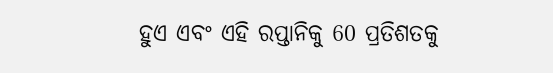ହୁଏ ଏବଂ ଏହି ରପ୍ତାନିକୁ 60 ପ୍ରତିଶତକୁ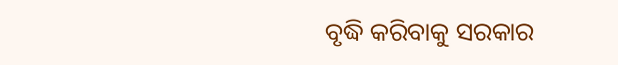ବୃଦ୍ଧି କରିବାକୁ ସରକାର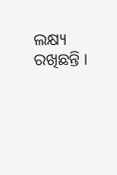ଲକ୍ଷ୍ୟ ରଖିଛନ୍ତି ।